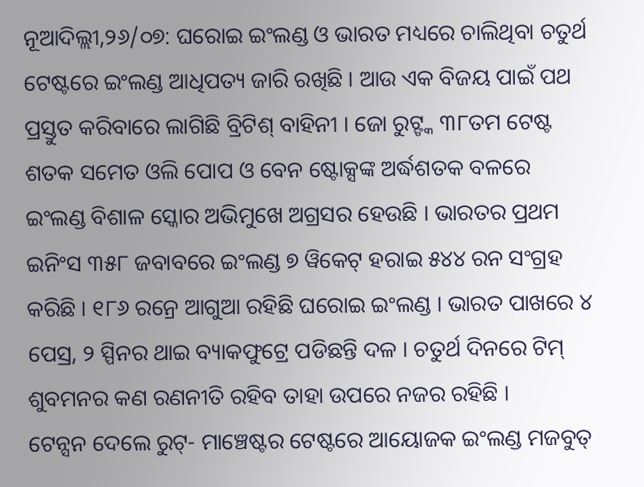ନୂଆଦିଲ୍ଲୀ,୨୬/୦୭: ଘରୋଇ ଇଂଲଣ୍ଡ ଓ ଭାରତ ମଧ୍ୟରେ ଚାଲିଥିବା ଚତୁର୍ଥ ଟେଷ୍ଟରେ ଇଂଲଣ୍ଡ ଆଧିପତ୍ୟ ଜାରି ରଖିଛି । ଆଉ ଏକ ବିଜୟ ପାଇଁ ପଥ ପ୍ରସ୍ତୁତ କରିବାରେ ଲାଗିଛି ବ୍ରିଟିଶ୍ ବାହିନୀ । ଜୋ ରୁଟ୍ଙ୍କ ୩୮ତମ ଟେଷ୍ଟ ଶତକ ସମେତ ଓଲି ପୋପ ଓ ବେନ ଷ୍ଟୋକ୍ସଙ୍କ ଅର୍ଦ୍ଧଶତକ ବଳରେ ଇଂଲଣ୍ଡ ବିଶାଳ ସ୍କୋର ଅଭିମୁଖେ ଅଗ୍ରସର ହେଉଛି । ଭାରତର ପ୍ରଥମ ଇନିଂସ ୩୫୮ ଜବାବରେ ଇଂଲଣ୍ଡ ୭ ୱିକେଟ୍ ହରାଇ ୫୪୪ ରନ ସଂଗ୍ରହ କରିଛି । ୧୮୬ ରନ୍ରେ ଆଗୁଆ ରହିଛି ଘରୋଇ ଇଂଲଣ୍ଡ । ଭାରତ ପାଖରେ ୪ ପେସ୍ର, ୨ ସ୍ପିନର ଥାଇ ବ୍ୟାକଫୁଟ୍ରେ ପଡିଛନ୍ତି ଦଳ । ଚତୁର୍ଥ ଦିନରେ ଟିମ୍ ଶୁବମନର କଣ ରଣନୀତି ରହିବ ତାହା ଉପରେ ନଜର ରହିଛି ।
ଟେନ୍ସନ ଦେଲେ ରୁଟ୍- ମାଞ୍ଚେଷ୍ଟର ଟେଷ୍ଟରେ ଆୟୋଜକ ଇଂଲଣ୍ଡ ମଜବୁତ୍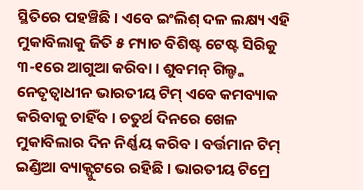ସ୍ଥିତିରେ ପହଞ୍ଚିଛି । ଏବେ ଇଂଲିଶ୍ ଦଳ ଲକ୍ଷ୍ୟ ଏହି ମୁକାବିଲାକୁ ଜିତି ୫ ମ୍ୟାଚ ବିଶିଷ୍ଟ ଟେଷ୍ଟ ସିରିକୁ ୩-୧ରେ ଆଗୁଆ କରିବା । ଶୁବମନ୍ ଗିଲ୍ଙ୍କ ନେତୃତ୍ୱାଧୀନ ଭାରତୀୟ ଟିମ୍ ଏବେ କମବ୍ୟାକ କରିବାକୁ ଚାହିଁବ । ଚତୁର୍ଥ ଦିନରେ ଖେଳ ମୁକାବିଲାର ଦିନ ନିର୍ଣ୍ଣୟ କରିବ । ବର୍ତ୍ତମାନ ଟିମ୍ ଇଣ୍ଡିଆ ବ୍ୟାକ୍ଫୁଟରେ ରହିଛି । ଭାରତୀୟ ଟିମ୍ରେ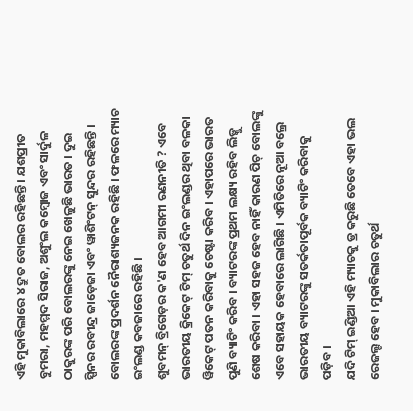ଏହି ମୁକାବିଲାରେ ୪ ଦ୍ରୁତ ବୋଲର ରହିଛନ୍ତି । ଯଶପ୍ରୀତ ବୁମରା, ମହମ୍ମଦ ସିରାଜ, ଅଶୁଂଲ କମ୍ବୋଜ ଏବଂ ସାର୍ଦୁଳ ଠାକୁରଙ୍କ ପରି ବୋଲରଙ୍କୁ ନେଇ ଖେଳୁଛି ଭାରତ । ଦୁଇ ସ୍ପିନର ରବୀନ୍ଦ୍ର ଜାଡ଼େଜା ଏବଂ ୱାଶିଂଟନ୍ ସୁନ୍ଦର ରହିଛନ୍ତି । ବୋଲରଙ୍କ ପ୍ରଦର୍ଶନ ନୈରାଶ୍ୟଜନକ ରହିଛି । ଫଳରେ ମ୍ୟାଚ ଇଂଲଣ୍ଡ କବଜାରେ ରହିଛି ।
ଶୁବମନ୍ ବ୍ରିଗେଡ଼ର କ'ଣ ହେବ ଆଗମୀ ରଣନୀତି ? ଏବେ ଭାରତୀୟ କ୍ରିକେଟ୍ ଟିମ୍ ଚତୁର୍ଥ ଦିନ ଇଂଲଣ୍ଡର ଥିବା ବଳକା ୱିକେଟ୍ ପତନ କରିବାକୁ ଚେଷ୍ଟା କରିବ । ଏହାପରେ ଭାରତ ପୁଣି ବ୍ୟାଟିଂ କରିବ । ବ୍ୟାଟରଙ୍କ ପ୍ରଥମ ଲକ୍ଷ୍ୟ ରହିବ ଲିଡ୍କୁ ଶେଷ କରିବା । ଏହା ସହଜ ହେବ ନାହିଁ କାରଣ ପିଚ୍ ବୋଲଙ୍କୁ ଏବେ ସହାୟକ ହେବାରେ ଲାଗିଛି । ଏମିତିରେ ନୂଆ ବଲ୍ରେ ଭାରତୀୟ ବ୍ୟାଟରଙ୍କୁ ସତର୍କତାପୂର୍ବକ ବ୍ୟାଟିଂ କରିବାକୁ ପଡ଼ିବ ।
ଯଦି ଟିମ୍ ଇଣ୍ଡିଆ ଏହି ମ୍ୟାଚକୁ ଡ୍ର କରୁଛି ତେବେ ଏହା ଭଲ ରେଜଲ୍ଟ ହେବ । ମୁକାବିଲାର ଚତୁର୍ଥ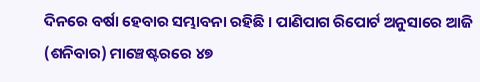ଦିନରେ ବର୍ଷା ହେବାର ସମ୍ଭାବନା ରହିଛି । ପାଣିପାଗ ରିପୋର୍ଟ ଅନୁସାରେ ଆଜି (ଶନିବାର) ମାଞ୍ଚେଷ୍ଟରରେ ୪୭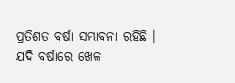ପ୍ରତିଶତ ବର୍ଷା ସମ୍ଭାବନା ରହିଛି । ଯଦି ବର୍ଷାରେ ଖେଳ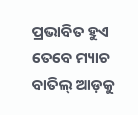ପ୍ରଭାବିତ ହୁଏ ତେବେ ମ୍ୟାଚ ବାତିଲ୍ ଆଡ଼କୁ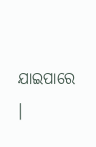ଯାଇପାରେ ।